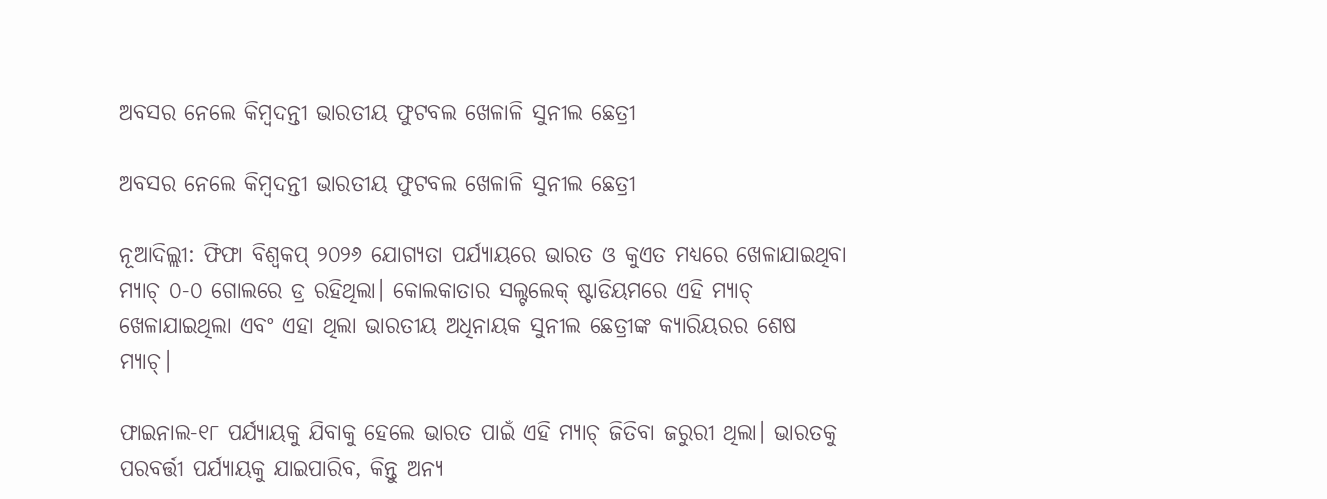ଅବସର ନେଲେ କିମ୍ବଦନ୍ତୀ ଭାରତୀୟ ଫୁଟବଲ ଖେଳାଳି ସୁନୀଲ ଛେତ୍ରୀ

ଅବସର ନେଲେ କିମ୍ବଦନ୍ତୀ ଭାରତୀୟ ଫୁଟବଲ ଖେଳାଳି ସୁନୀଲ ଛେତ୍ରୀ

ନୂଆଦିଲ୍ଲୀ: ଫିଫା ବିଶ୍ୱକପ୍ ୨୦୨୬ ଯୋଗ୍ୟତା ପର୍ଯ୍ୟାୟରେ ଭାରତ ଓ କୁଏତ ମଧ୍ୟରେ ଖେଳାଯାଇଥିବା ମ୍ୟାଚ୍ ୦-୦ ଗୋଲରେ ଡ୍ର ରହିଥିଲା। କୋଲକାତାର ସଲ୍ଟଲେକ୍ ଷ୍ଟାଡିୟମରେ ଏହି ମ୍ୟାଚ୍ ଖେଳାଯାଇଥିଲା ଏବଂ ଏହା ଥିଲା ଭାରତୀୟ ଅଧିନାୟକ ସୁନୀଲ ଛେତ୍ରୀଙ୍କ କ୍ୟାରିୟରର ଶେଷ ମ୍ୟାଚ୍।

ଫାଇନାଲ-୧୮ ପର୍ଯ୍ୟାୟକୁ ଯିବାକୁ ହେଲେ ଭାରତ ପାଇଁ ଏହି ମ୍ୟାଚ୍ ଜିତିବା ଜରୁରୀ ଥିଲା। ଭାରତକୁ ପରବର୍ତ୍ତୀ ପର୍ଯ୍ୟାୟକୁ ଯାଇପାରିବ, କିନ୍ତୁ ଅନ୍ୟ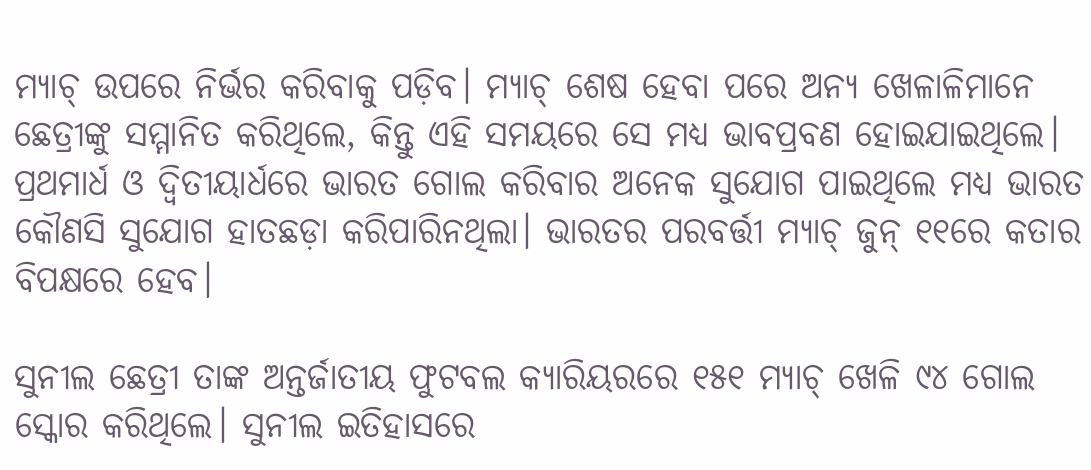ମ୍ୟାଚ୍ ଉପରେ ନିର୍ଭର କରିବାକୁ ପଡ଼ିବ। ମ୍ୟାଚ୍ ଶେଷ ହେବା ପରେ ଅନ୍ୟ ଖେଳାଳିମାନେ ଛେତ୍ରୀଙ୍କୁ ସମ୍ମାନିତ କରିଥିଲେ, କିନ୍ତୁ ଏହି ସମୟରେ ସେ ମଧ୍ୟ ଭାବପ୍ରବଣ ହୋଇଯାଇଥିଲେ। ପ୍ରଥମାର୍ଧ ଓ ଦ୍ବିତୀୟାର୍ଧରେ ଭାରତ ଗୋଲ କରିବାର ଅନେକ ସୁଯୋଗ ପାଇଥିଲେ ମଧ୍ୟ ଭାରତ କୌଣସି ସୁଯୋଗ ହାତଛଡ଼ା କରିପାରିନଥିଲା। ଭାରତର ପରବର୍ତ୍ତୀ ମ୍ୟାଚ୍ ଜୁନ୍ ୧୧ରେ କତାର ବିପକ୍ଷରେ ହେବ।

ସୁନୀଲ ଛେତ୍ରୀ ତାଙ୍କ ଅନ୍ତର୍ଜାତୀୟ ଫୁଟବଲ କ୍ୟାରିୟରରେ ୧୫୧ ମ୍ୟାଚ୍ ଖେଳି ୯୪ ଗୋଲ ସ୍କୋର କରିଥିଲେ। ସୁନୀଲ ଇତିହାସରେ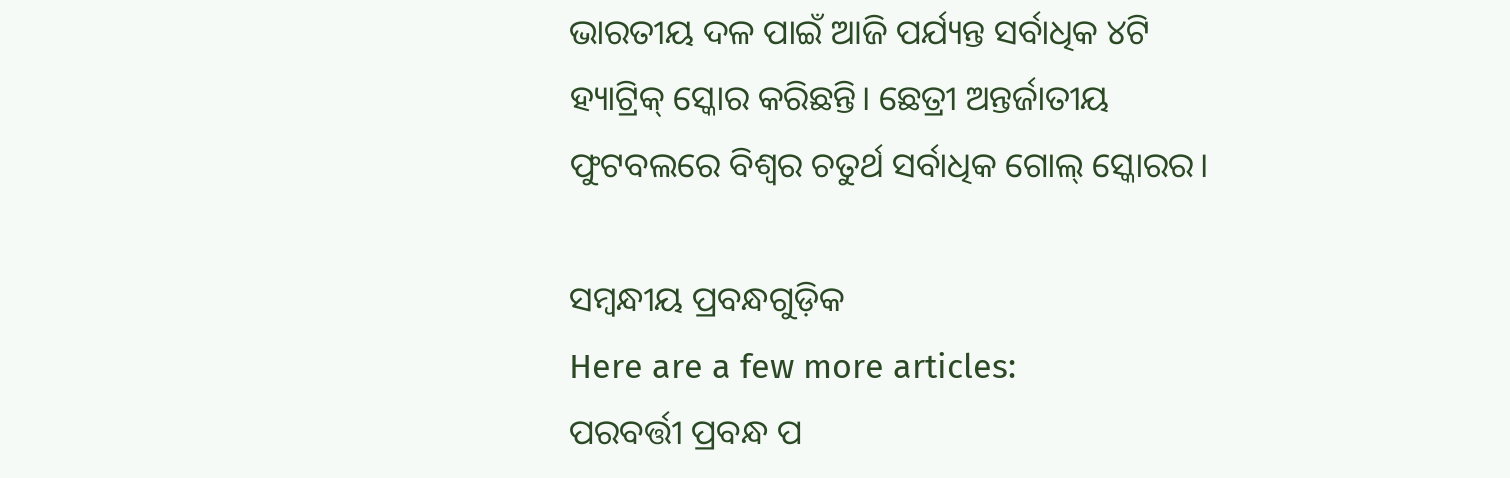ଭାରତୀୟ ଦଳ ପାଇଁ ଆଜି ପର୍ଯ୍ୟନ୍ତ ସର୍ବାଧିକ ୪ଟି ହ୍ୟାଟ୍ରିକ୍ ସ୍କୋର କରିଛନ୍ତି। ଛେତ୍ରୀ ଅନ୍ତର୍ଜାତୀୟ ଫୁଟବଲରେ ବିଶ୍ୱର ଚତୁର୍ଥ ସର୍ବାଧିକ ଗୋଲ୍ ସ୍କୋରର।

ସମ୍ବନ୍ଧୀୟ ପ୍ରବନ୍ଧଗୁଡ଼ିକ
Here are a few more articles:
ପରବର୍ତ୍ତୀ ପ୍ରବନ୍ଧ ପ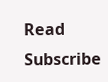Read
Subscribe